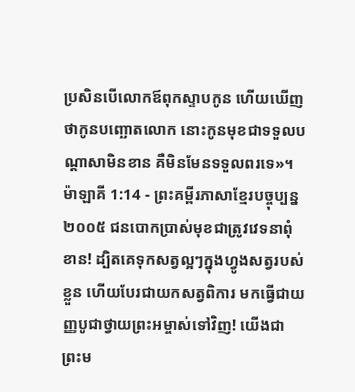ប្រសិនបើលោកឪពុកស្ទាបកូន ហើយឃើញថាកូនបញ្ឆោតលោក នោះកូនមុខជាទទួលបណ្ដាសាមិនខាន គឺមិនមែនទទួលពរទេ»។
ម៉ាឡាគី 1:14 - ព្រះគម្ពីរភាសាខ្មែរបច្ចុប្បន្ន ២០០៥ ជនបោកប្រាស់មុខជាត្រូវវេទនាពុំខាន! ដ្បិតគេទុកសត្វល្អៗក្នុងហ្វូងសត្វរបស់ខ្លួន ហើយបែរជាយកសត្វពិការ មកធ្វើជាយញ្ញបូជាថ្វាយព្រះអម្ចាស់ទៅវិញ! យើងជាព្រះម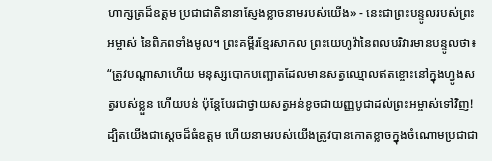ហាក្សត្រដ៏ឧត្ដម ប្រជាជាតិនានាស្ញែងខ្លាចនាមរបស់យើង» - នេះជាព្រះបន្ទូលរបស់ព្រះអម្ចាស់ នៃពិភពទាំងមូល។ ព្រះគម្ពីរខ្មែរសាកល ព្រះយេហូវ៉ានៃពលបរិវារមានបន្ទូលថា៖ “ត្រូវបណ្ដាសាហើយ មនុស្សបោកបញ្ឆោតដែលមានសត្វឈ្មោលឥតខ្ចោះនៅក្នុងហ្វូងសត្វរបស់ខ្លួន ហើយបន់ ប៉ុន្តែបែរជាថ្វាយសត្វអន់ខូចជាយញ្ញបូជាដល់ព្រះអម្ចាស់ទៅវិញ! ដ្បិតយើងជាស្ដេចដ៏ធំឧត្ដម ហើយនាមរបស់យើងត្រូវបានកោតខ្លាចក្នុងចំណោមប្រជាជា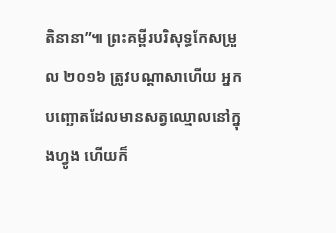តិនានា”៕ ព្រះគម្ពីរបរិសុទ្ធកែសម្រួល ២០១៦ ត្រូវបណ្ដាសាហើយ អ្នកបញ្ឆោតដែលមានសត្វឈ្មោលនៅក្នុងហ្វូង ហើយក៏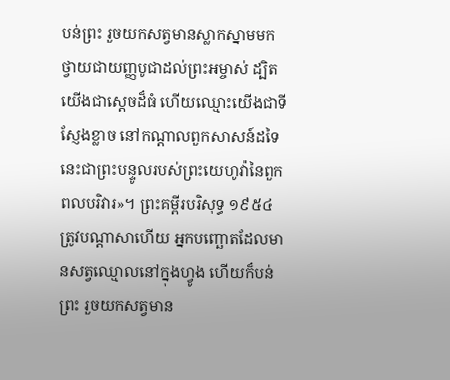បន់ព្រះ រួចយកសត្វមានស្លាកស្នាមមកថ្វាយជាយញ្ញបូជាដល់ព្រះអម្ចាស់ ដ្បិតយើងជាស្តេចដ៏ធំ ហើយឈ្មោះយើងជាទីស្ញែងខ្លាច នៅកណ្ដាលពួកសាសន៍ដទៃ នេះជាព្រះបន្ទូលរបស់ព្រះយេហូវ៉ានៃពួកពលបរិវារ»។ ព្រះគម្ពីរបរិសុទ្ធ ១៩៥៤ ត្រូវបណ្តាសាហើយ អ្នកបញ្ឆោតដែលមានសត្វឈ្មោលនៅក្នុងហ្វូង ហើយក៏បន់ព្រះ រួចយកសត្វមាន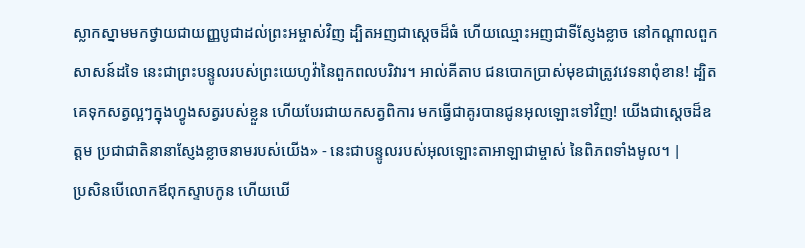ស្លាកស្នាមមកថ្វាយជាយញ្ញបូជាដល់ព្រះអម្ចាស់វិញ ដ្បិតអញជាស្តេចដ៏ធំ ហើយឈ្មោះអញជាទីស្ញែងខ្លាច នៅកណ្តាលពួកសាសន៍ដទៃ នេះជាព្រះបន្ទូលរបស់ព្រះយេហូវ៉ានៃពួកពលបរិវារ។ អាល់គីតាប ជនបោកប្រាស់មុខជាត្រូវវេទនាពុំខាន! ដ្បិតគេទុកសត្វល្អៗក្នុងហ្វូងសត្វរបស់ខ្លួន ហើយបែរជាយកសត្វពិការ មកធ្វើជាគូរបានជូនអុលឡោះទៅវិញ! យើងជាស្តេចដ៏ឧត្ដម ប្រជាជាតិនានាស្ញែងខ្លាចនាមរបស់យើង» - នេះជាបន្ទូលរបស់អុលឡោះតាអាឡាជាម្ចាស់ នៃពិភពទាំងមូល។ |
ប្រសិនបើលោកឪពុកស្ទាបកូន ហើយឃើ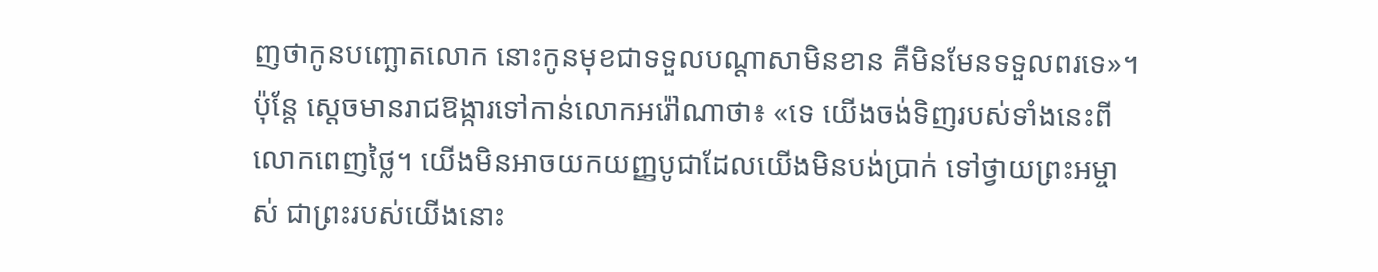ញថាកូនបញ្ឆោតលោក នោះកូនមុខជាទទួលបណ្ដាសាមិនខាន គឺមិនមែនទទួលពរទេ»។
ប៉ុន្តែ ស្ដេចមានរាជឱង្ការទៅកាន់លោកអរ៉ៅណាថា៖ «ទេ យើងចង់ទិញរបស់ទាំងនេះពីលោកពេញថ្លៃ។ យើងមិនអាចយកយញ្ញបូជាដែលយើងមិនបង់ប្រាក់ ទៅថ្វាយព្រះអម្ចាស់ ជាព្រះរបស់យើងនោះ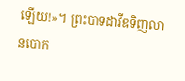ឡើយ!»។ ព្រះបាទដាវីឌទិញលានបោក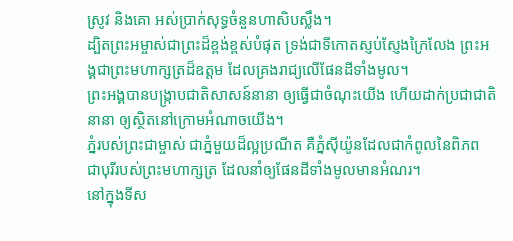ស្រូវ និងគោ អស់ប្រាក់សុទ្ធចំនួនហាសិបស្លឹង។
ដ្បិតព្រះអម្ចាស់ជាព្រះដ៏ខ្ពង់ខ្ពស់បំផុត ទ្រង់ជាទីកោតស្ញប់ស្ញែងក្រៃលែង ព្រះអង្គជាព្រះមហាក្សត្រដ៏ឧត្ដម ដែលគ្រងរាជ្យលើផែនដីទាំងមូល។
ព្រះអង្គបានបង្ក្រាបជាតិសាសន៍នានា ឲ្យធ្វើជាចំណុះយើង ហើយដាក់ប្រជាជាតិនានា ឲ្យស្ថិតនៅក្រោមអំណាចយើង។
ភ្នំរបស់ព្រះជាម្ចាស់ ជាភ្នំមួយដ៏ល្អប្រណីត គឺភ្នំស៊ីយ៉ូនដែលជាកំពូលនៃពិភព ជាបុរីរបស់ព្រះមហាក្សត្រ ដែលនាំឲ្យផែនដីទាំងមូលមានអំណរ។
នៅក្នុងទីស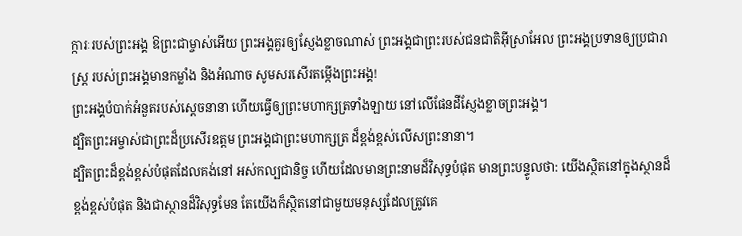ក្ការៈរបស់ព្រះអង្គ ឱព្រះជាម្ចាស់អើយ ព្រះអង្គគួរឲ្យស្ញែងខ្លាចណាស់ ព្រះអង្គជាព្រះរបស់ជនជាតិអ៊ីស្រាអែល ព្រះអង្គប្រទានឲ្យប្រជារាស្ដ្រ របស់ព្រះអង្គមានកម្លាំង និងអំណាច សូមសរសើរតម្កើងព្រះអង្គ!
ព្រះអង្គបំបាក់អំនួតរបស់ស្ដេចនានា ហើយធ្វើឲ្យព្រះមហាក្សត្រទាំងឡាយ នៅលើផែនដីស្ញែងខ្លាចព្រះអង្គ។
ដ្បិតព្រះអម្ចាស់ជាព្រះដ៏ប្រសើរឧត្ដម ព្រះអង្គជាព្រះមហាក្សត្រ ដ៏ខ្ពង់ខ្ពស់លើសព្រះនានា។
ដ្បិតព្រះដ៏ខ្ពង់ខ្ពស់បំផុតដែលគង់នៅ អស់កល្បជានិច្ច ហើយដែលមានព្រះនាមដ៏វិសុទ្ធបំផុត មានព្រះបន្ទូលថា: យើងស្ថិតនៅក្នុងស្ថានដ៏ខ្ពង់ខ្ពស់បំផុត និងជាស្ថានដ៏វិសុទ្ធមែន តែយើងក៏ស្ថិតនៅជាមួយមនុស្សដែលត្រូវគេ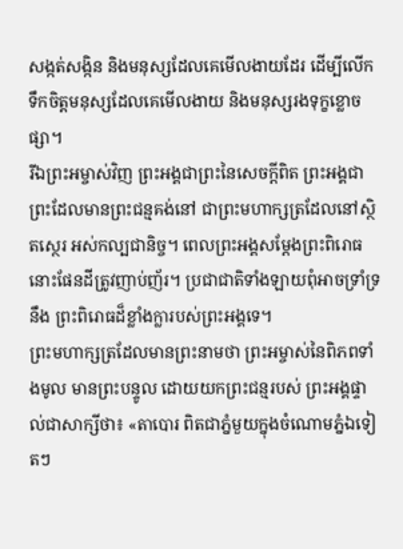សង្កត់សង្កិន និងមនុស្សដែលគេមើលងាយដែរ ដើម្បីលើកទឹកចិត្តមនុស្សដែលគេមើលងាយ និងមនុស្សរងទុក្ខខ្លោចផ្សា។
រីឯព្រះអម្ចាស់វិញ ព្រះអង្គជាព្រះនៃសេចក្ដីពិត ព្រះអង្គជាព្រះដែលមានព្រះជន្មគង់នៅ ជាព្រះមហាក្សត្រដែលនៅស្ថិតស្ថេរ អស់កល្បជានិច្ច។ ពេលព្រះអង្គសម្តែងព្រះពិរោធ នោះផែនដីត្រូវញាប់ញ័រ។ ប្រជាជាតិទាំងឡាយពុំអាចទ្រាំទ្រនឹង ព្រះពិរោធដ៏ខ្លាំងក្លារបស់ព្រះអង្គទេ។
ព្រះមហាក្សត្រដែលមានព្រះនាមថា ព្រះអម្ចាស់នៃពិភពទាំងមូល មានព្រះបន្ទូល ដោយយកព្រះជន្មរបស់ ព្រះអង្គផ្ទាល់ជាសាក្សីថា៖ «តាបោរ ពិតជាភ្នំមួយក្នុងចំណោមភ្នំឯទៀតៗ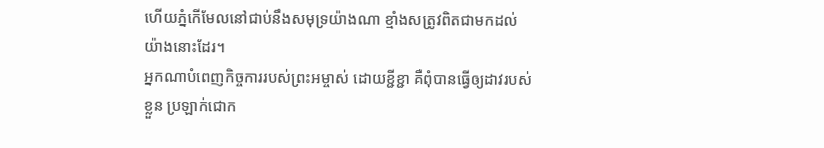ហើយភ្នំកើមែលនៅជាប់នឹងសមុទ្រយ៉ាងណា ខ្មាំងសត្រូវពិតជាមកដល់យ៉ាងនោះដែរ។
អ្នកណាបំពេញកិច្ចការរបស់ព្រះអម្ចាស់ ដោយខ្ជីខ្ជា គឺពុំបានធ្វើឲ្យដាវរបស់ខ្លួន ប្រឡាក់ជោក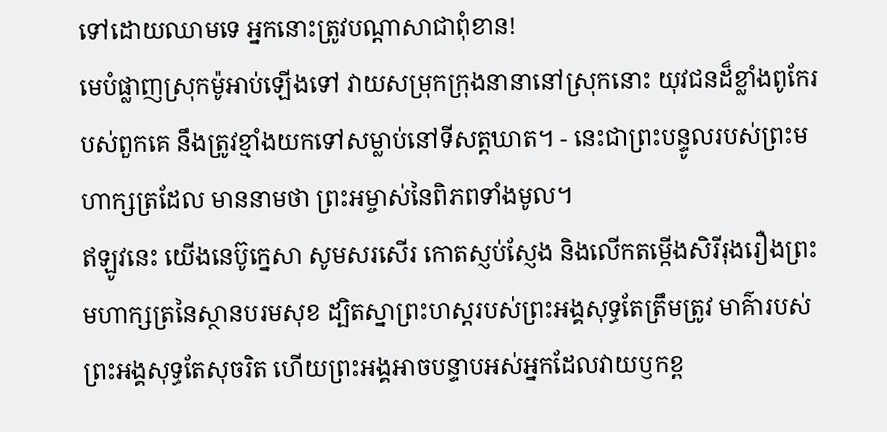ទៅដោយឈាមទេ អ្នកនោះត្រូវបណ្ដាសាជាពុំខាន!
មេបំផ្លាញស្រុកម៉ូអាប់ឡើងទៅ វាយសម្រុកក្រុងនានានៅស្រុកនោះ យុវជនដ៏ខ្លាំងពូកែរបស់ពួកគេ នឹងត្រូវខ្មាំងយកទៅសម្លាប់នៅទីសត្តឃាត។ - នេះជាព្រះបន្ទូលរបស់ព្រះមហាក្សត្រដែល មាននាមថា ព្រះអម្ចាស់នៃពិភពទាំងមូល។
ឥឡូវនេះ យើងនេប៊ូក្នេសា សូមសរសើរ កោតស្ញប់ស្ញែង និងលើកតម្កើងសិរីរុងរឿងព្រះមហាក្សត្រនៃស្ថានបរមសុខ ដ្បិតស្នាព្រះហស្ដរបស់ព្រះអង្គសុទ្ធតែត្រឹមត្រូវ មាគ៌ារបស់ព្រះអង្គសុទ្ធតែសុចរិត ហើយព្រះអង្គអាចបន្ទាបអស់អ្នកដែលវាយឫកខ្ព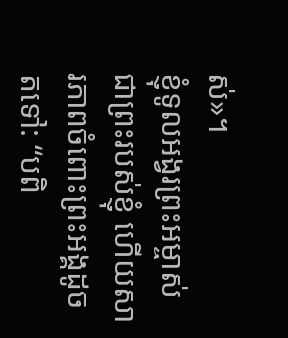ស់»។
ខ្ញុំទូលអង្វរព្រះអម្ចាស់ ជាព្រះរបស់ខ្ញុំ ហើយសារភាពចំពោះព្រះអង្គដូចតទៅ: “បពិ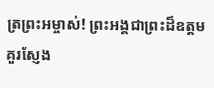ត្រព្រះអម្ចាស់! ព្រះអង្គជាព្រះដ៏ឧត្ដមគួរស្ញែង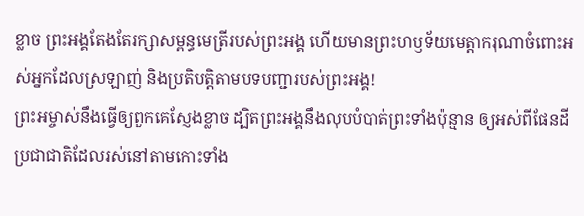ខ្លាច ព្រះអង្គតែងតែរក្សាសម្ពន្ធមេត្រីរបស់ព្រះអង្គ ហើយមានព្រះហឫទ័យមេត្តាករុណាចំពោះអស់អ្នកដែលស្រឡាញ់ និងប្រតិបត្តិតាមបទបញ្ជារបស់ព្រះអង្គ!
ព្រះអម្ចាស់នឹងធ្វើឲ្យពួកគេស្ញែងខ្លាច ដ្បិតព្រះអង្គនឹងលុបបំបាត់ព្រះទាំងប៉ុន្មាន ឲ្យអស់ពីផែនដី ប្រជាជាតិដែលរស់នៅតាមកោះទាំង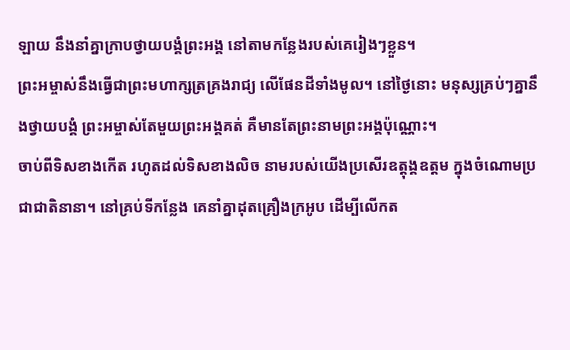ឡាយ នឹងនាំគ្នាក្រាបថ្វាយបង្គំព្រះអង្គ នៅតាមកន្លែងរបស់គេរៀងៗខ្លួន។
ព្រះអម្ចាស់នឹងធ្វើជាព្រះមហាក្សត្រគ្រងរាជ្យ លើផែនដីទាំងមូល។ នៅថ្ងៃនោះ មនុស្សគ្រប់ៗគ្នានឹងថ្វាយបង្គំ ព្រះអម្ចាស់តែមួយព្រះអង្គគត់ គឺមានតែព្រះនាមព្រះអង្គប៉ុណ្ណោះ។
ចាប់ពីទិសខាងកើត រហូតដល់ទិសខាងលិច នាមរបស់យើងប្រសើរឧត្ដុង្គឧត្ដម ក្នុងចំណោមប្រជាជាតិនានា។ នៅគ្រប់ទីកន្លែង គេនាំគ្នាដុតគ្រឿងក្រអូប ដើម្បីលើកត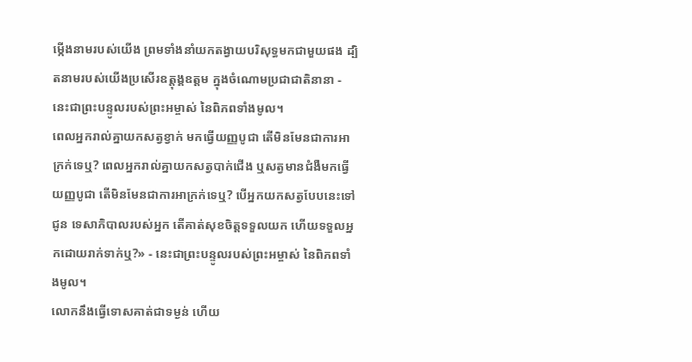ម្កើងនាមរបស់យើង ព្រមទាំងនាំយកតង្វាយបរិសុទ្ធមកជាមួយផង ដ្បិតនាមរបស់យើងប្រសើរឧត្ដុង្គឧត្ដម ក្នុងចំណោមប្រជាជាតិនានា - នេះជាព្រះបន្ទូលរបស់ព្រះអម្ចាស់ នៃពិភពទាំងមូល។
ពេលអ្នករាល់គ្នាយកសត្វខ្វាក់ មកធ្វើយញ្ញបូជា តើមិនមែនជាការអាក្រក់ទេឬ? ពេលអ្នករាល់គ្នាយកសត្វបាក់ជើង ឬសត្វមានជំងឺមកធ្វើយញ្ញបូជា តើមិនមែនជាការអាក្រក់ទេឬ? បើអ្នកយកសត្វបែបនេះទៅជូន ទេសាភិបាលរបស់អ្នក តើគាត់សុខចិត្តទទួលយក ហើយទទួលអ្នកដោយរាក់ទាក់ឬ?» - នេះជាព្រះបន្ទូលរបស់ព្រះអម្ចាស់ នៃពិភពទាំងមូល។
លោកនឹងធ្វើទោសគាត់ជាទម្ងន់ ហើយ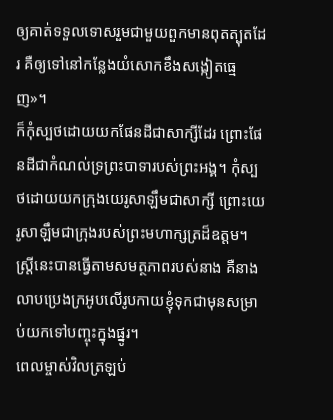ឲ្យគាត់ទទួលទោសរួមជាមួយពួកមានពុតត្បុតដែរ គឺឲ្យទៅនៅកន្លែងយំសោកខឹងសង្កៀតធ្មេញ»។
ក៏កុំស្បថដោយយកផែនដីជាសាក្សីដែរ ព្រោះផែនដីជាកំណល់ទ្រព្រះបាទារបស់ព្រះអង្គ។ កុំស្បថដោយយកក្រុងយេរូសាឡឹមជាសាក្សី ព្រោះយេរូសាឡឹមជាក្រុងរបស់ព្រះមហាក្សត្រដ៏ឧត្ដម។
ស្ត្រីនេះបានធ្វើតាមសមត្ថភាពរបស់នាង គឺនាងលាបប្រេងក្រអូបលើរូបកាយខ្ញុំទុកជាមុនសម្រាប់យកទៅបញ្ចុះក្នុងផ្នូរ។
ពេលម្ចាស់វិលត្រឡប់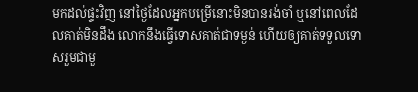មកដល់ផ្ទះវិញ នៅថ្ងៃដែលអ្នកបម្រើនោះមិនបានរង់ចាំ ឬនៅពេលដែលគាត់មិនដឹង លោកនឹងធ្វើទោសគាត់ជាទម្ងន់ ហើយឲ្យគាត់ទទួលទោសរួមជាមួ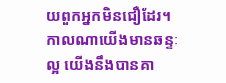យពួកអ្នកមិនជឿដែរ។
កាលណាយើងមានឆន្ទៈល្អ យើងនឹងបានគា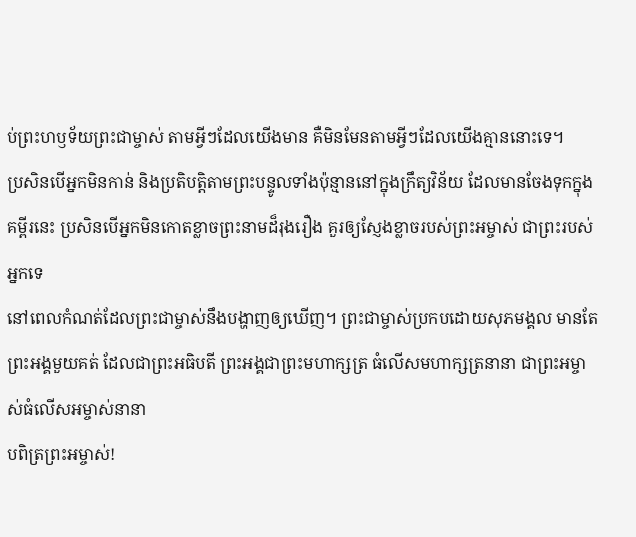ប់ព្រះហឫទ័យព្រះជាម្ចាស់ តាមអ្វីៗដែលយើងមាន គឺមិនមែនតាមអ្វីៗដែលយើងគ្មាននោះទេ។
ប្រសិនបើអ្នកមិនកាន់ និងប្រតិបត្តិតាមព្រះបន្ទូលទាំងប៉ុន្មាននៅក្នុងក្រឹត្យវិន័យ ដែលមានចែងទុកក្នុងគម្ពីរនេះ ប្រសិនបើអ្នកមិនកោតខ្លាចព្រះនាមដ៏រុងរឿង គួរឲ្យស្ញែងខ្លាចរបស់ព្រះអម្ចាស់ ជាព្រះរបស់អ្នកទេ
នៅពេលកំណត់ដែលព្រះជាម្ចាស់នឹងបង្ហាញឲ្យឃើញ។ ព្រះជាម្ចាស់ប្រកបដោយសុភមង្គល មានតែព្រះអង្គមួយគត់ ដែលជាព្រះអធិបតី ព្រះអង្គជាព្រះមហាក្សត្រ ធំលើសមហាក្សត្រនានា ជាព្រះអម្ចាស់ធំលើសអម្ចាស់នានា
បពិត្រព្រះអម្ចាស់!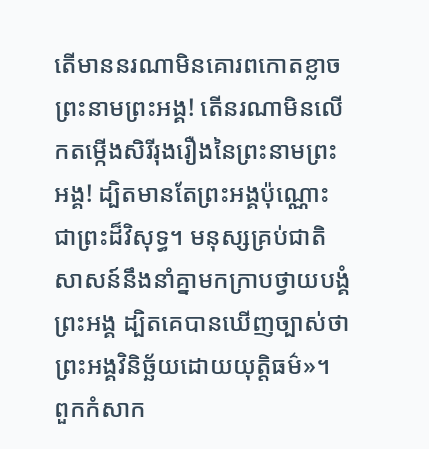តើមាននរណាមិនគោរពកោតខ្លាចព្រះនាមព្រះអង្គ! តើនរណាមិនលើកតម្កើងសិរីរុងរឿងនៃព្រះនាមព្រះអង្គ! ដ្បិតមានតែព្រះអង្គប៉ុណ្ណោះជាព្រះដ៏វិសុទ្ធ។ មនុស្សគ្រប់ជាតិសាសន៍នឹងនាំគ្នាមកក្រាបថ្វាយបង្គំព្រះអង្គ ដ្បិតគេបានឃើញច្បាស់ថា ព្រះអង្គវិនិច្ឆ័យដោយយុត្តិធម៌»។
ពួកកំសាក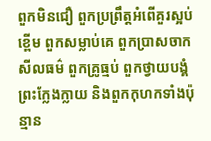ពួកមិនជឿ ពួកប្រព្រឹត្តអំពើគួរស្អប់ខ្ពើម ពួកសម្លាប់គេ ពួកប្រាសចាកសីលធម៌ ពួកគ្រូធ្មប់ ពួកថ្វាយបង្គំព្រះក្លែងក្លាយ និងពួកកុហកទាំងប៉ុន្មាន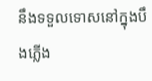នឹងទទួលទោសនៅក្នុងបឹងភ្លើង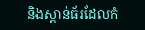និងស្ពាន់ធ័រដែលកំ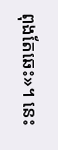ពុងតែឆេះ»។ នេះ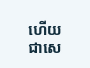ហើយជាសេ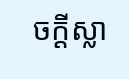ចក្ដីស្លា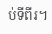ប់ទីពីរ។